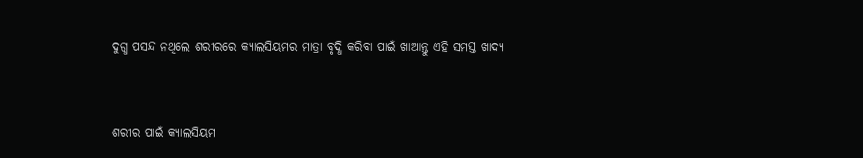ଦୁଗ୍ଧ ପସନ୍ଦ ନଥିଲେ ଶରୀରରେ କ୍ୟାଲସିୟମର ମାତ୍ରା ବୃଦ୍ଧି କରିବା ପାଇଁ ଖାଆନ୍ତୁ ଏହି ସମସ୍ତ ଖାଦ୍ୟ


ଶରୀର ପାଇଁ କ୍ୟାଲସିୟମ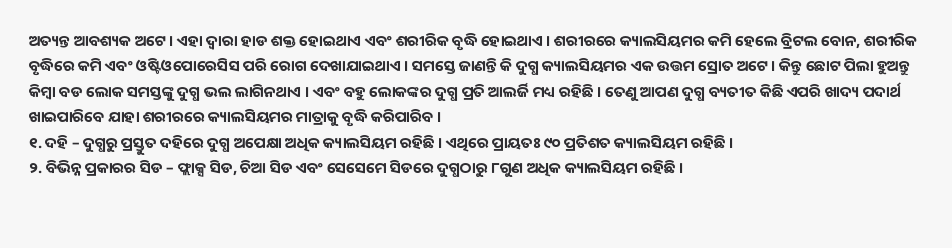ଅତ୍ୟନ୍ତ ଆବଶ୍ୟକ ଅଟେ । ଏହା ଦ୍ୱାରା ହାଡ ଶକ୍ତ ହୋଇଥାଏ ଏବଂ ଶରୀରିକ ବୃଦ୍ଧି ହୋଇଥାଏ । ଶରୀରରେ କ୍ୟାଲସିୟମର କମି ହେଲେ ବ୍ରିଟଲ ବୋନ, ଶରୀରିକ ବୃଦ୍ଧିରେ କମି ଏବଂ ଓଷ୍ଟିଓପୋରେସିସ ପରି ରୋଗ ଦେଖାଯାଇଥାଏ । ସମସ୍ତେ ଜାଣନ୍ତି କି ଦୁଗ୍ଧ କ୍ୟାଲସିୟମର ଏକ ଉତ୍ତମ ସ୍ରୋତ ଅଟେ । କିନ୍ତୁ ଛୋଟ ପିଲା ହୁଅନ୍ତୁ କିମ୍ବା ବଡ ଲୋକ ସମସ୍ତଙ୍କୁ ଦୁଗ୍ଧ ଭଲ ଲାଗିନଥାଏ । ଏବଂ ବହୁ ଲୋକଙ୍କର ଦୁଗ୍ଧ ପ୍ରତି ଆଲର୍ଜି ମଧ୍ୟ ରହିଛି । ତେଣୁ ଆପଣ ଦୁଗ୍ଧ ବ୍ୟତୀତ କିଛି ଏପରି ଖାଦ୍ୟ ପଦାର୍ଥ ଖାଇପାରିବେ ଯାହା ଶରୀରରେ କ୍ୟାଲସିୟମର ମାତ୍ରାକୁ ବୃଦ୍ଧି କରିପାରିବ ।
୧. ଦହି – ଦୁଗ୍ଧରୁ ପ୍ରସ୍ତୁତ ଦହିରେ ଦୁଗ୍ଧ ଅପେକ୍ଷା ଅଧିକ କ୍ୟାଲସିୟମ ରହିଛି । ଏଥିରେ ପ୍ରାୟତଃ ୯୦ ପ୍ରତିଶତ କ୍ୟାଲସିୟମ ରହିଛି ।
୨. ବିଭିନ୍ନ ପ୍ରକାରର ସିଡ – ଫ୍ଲାକ୍ସ ସିଡ, ଚିଆ ସିଡ ଏବଂ ସେସେମେ ସିଡରେ ଦୁଗ୍ଧଠାରୁ ୮ଗୁଣ ଅଧିକ କ୍ୟାଲସିୟମ ରହିଛି ।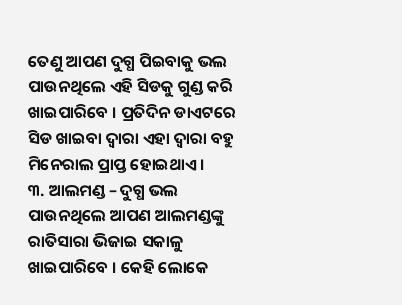ତେଣୁ ଆପଣ ଦୁଗ୍ଧ ପିଇବାକୁ ଭଲ ପାଉନଥିଲେ ଏହି ସିଡକୁ ଗୁଣ୍ଡ କରି ଖାଇପାରିବେ । ପ୍ରତିଦିନ ଡାଏଟରେ ସିଡ ଖାଇବା ଦ୍ୱାରା ଏହା ଦ୍ୱାରା ବହୁ ମିନେରାଲ ପ୍ରାପ୍ତ ହୋଇଥାଏ ।
୩. ଆଲମଣ୍ଡ – ଦୁଗ୍ଧ ଭଲ ପାଉନଥିଲେ ଆପଣ ଆଲମଣ୍ଡଙ୍କୁ ରାତିସାରା ଭିଜାଇ ସକାଳୁ ଖାଇପାରିବେ । କେହି ଲୋକେ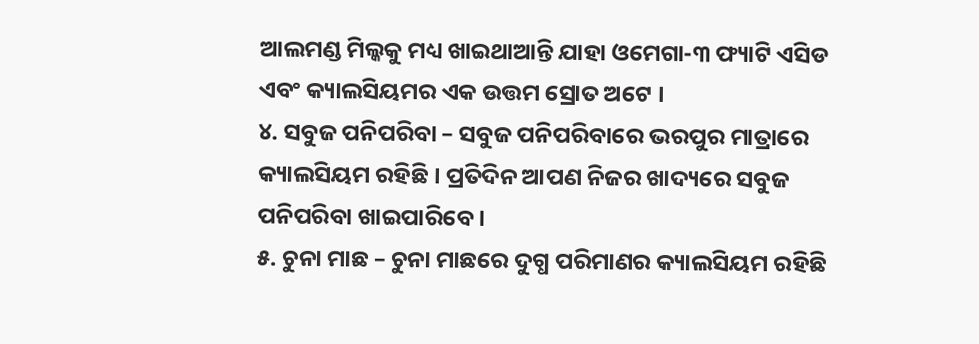ଆଲମଣ୍ଡ ମିଲ୍କକୁ ମଧ୍ୟ ଖାଇଥାଆନ୍ତି ଯାହା ଓମେଗା-୩ ଫ୍ୟାଟି ଏସିଡ ଏବଂ କ୍ୟାଲସିୟମର ଏକ ଉତ୍ତମ ସ୍ରୋତ ଅଟେ ।
୪. ସବୁଜ ପନିପରିବା – ସବୁଜ ପନିପରିବାରେ ଭରପୁର ମାତ୍ରାରେ କ୍ୟାଲସିୟମ ରହିଛି । ପ୍ରତିଦିନ ଆପଣ ନିଜର ଖାଦ୍ୟରେ ସବୁଜ ପନିପରିବା ଖାଇପାରିବେ ।
୫. ଚୁନା ମାଛ – ଚୁନା ମାଛରେ ଦୁଗ୍ଧ ପରିମାଣର କ୍ୟାଲସିୟମ ରହିଛି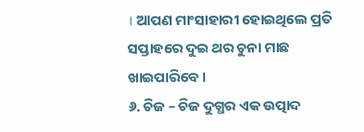। ଆପଣ ମାଂସାହାରୀ ହୋଇଥିଲେ ପ୍ରତି ସପ୍ତାହରେ ଦୁଇ ଥର ଚୁନା ମାଛ ଖାଇପାରିବେ ।
୬. ଚିଜ – ଚିଜ ଦୁଗ୍ଧର ଏକ ଉତ୍ପାଦ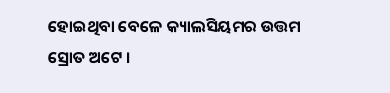ହୋଇଥିବା ବେଳେ କ୍ୟାଲସିୟମର ଉତ୍ତମ ସ୍ରୋତ ଅଟେ ।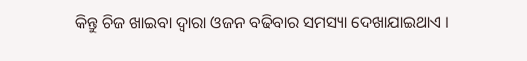କିନ୍ତୁ ଚିଜ ଖାଇବା ଦ୍ୱାରା ଓଜନ ବଢିବାର ସମସ୍ୟା ଦେଖାଯାଇଥାଏ ।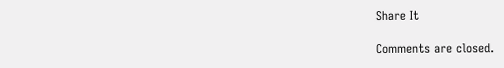Share It

Comments are closed.